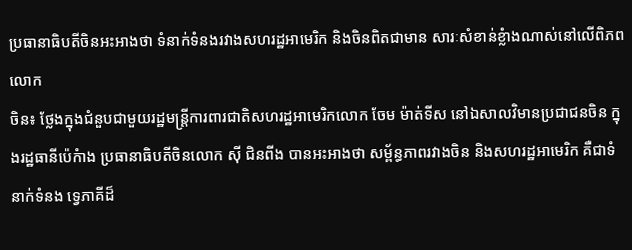ប្រធានាធិបតីចិនអះអាងថា ទំនាក់ទំនងរវាងសហរដ្ឋអាមេរិក និងចិនពិតជាមាន សារៈសំខាន់ខ្លំាងណាស់នៅលើពិភពលោក
ចិន៖ ថ្លែងក្នុងជំនួបជាមួយរដ្ឋមន្រ្តីការពារជាតិសហរដ្ឋអាមេរិកលោក ចែម ម៉ាត់ទីស នៅឯសាលវិមានប្រជាជនចិន ក្នុងរដ្ឋធានីប៉េកំាង ប្រធានាធិបតីចិនលោក ស៊ី ជិនពីង បានអះអាងថា សម្ព័ន្ធភាពរវាងចិន និងសហរដ្ឋអាមេរិក គឺជាទំនាក់ទំនង ទ្វេភាគីដ៏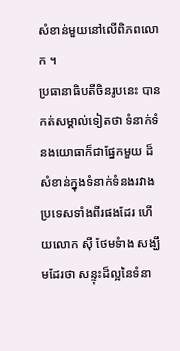សំខាន់មួយនៅលើពិភពលោក ។
ប្រធានាធិបតីចិនរូបនេះ បានកត់សម្គាល់ទៀតថា ទំនាក់ទំនងយោធាក៏ជាផ្នែកមួយ ដ៏សំខាន់ក្នុងទំនាក់ទំនងរវាងប្រទេសទាំងពីរផងដែរ ហើយលោក ស៊ី ថែមទំាង សង្ឃឹមដែរថា សន្ទុះដ៏ល្អនៃទំនា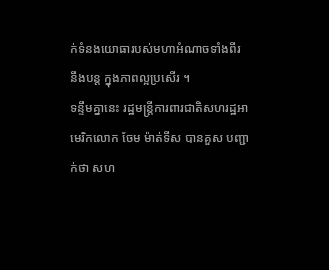ក់ទំនងយោធារបស់មហាអំណាចទាំងពីរ នឹងបន្ត ក្នុងភាពល្អប្រសើរ ។
ទន្ទឹមគ្នានេះ រដ្ឋមន្រ្តីការពារជាតិសហរដ្ឋអាមេរិកលោក ចែម ម៉ាត់ទីស បានគួស បញ្ជាក់ថា សហ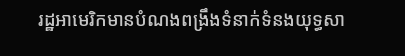រដ្ឋអាមេរិកមានបំណងពង្រឹងទំនាក់ទំនងយុទ្ធសា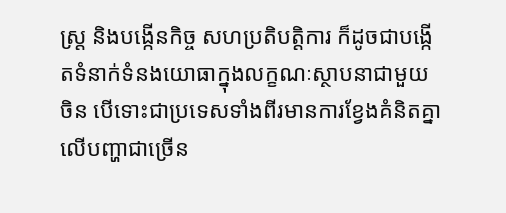ស្ត្រ និងបង្កើនកិច្ច សហប្រតិបត្តិការ ក៏ដូចជាបង្កើតទំនាក់ទំនងយោធាក្នុងលក្ខណៈស្ថាបនាជាមួយ ចិន បើទោះជាប្រទេសទាំងពីរមានការខ្វែងគំនិតគ្នាលើបញ្ហាជាច្រើន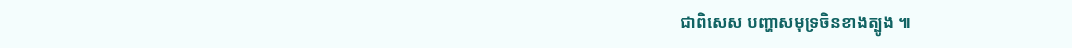ជាពិសេស បញ្ហាសមុទ្រចិនខាងត្បូង ៕